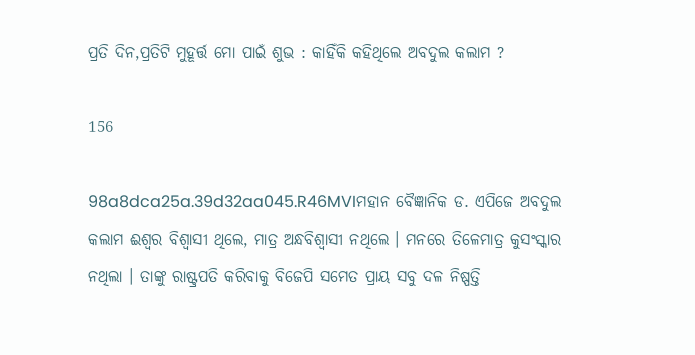ପ୍ରତି ଦିନ,ପ୍ରତିଟି ମୁହୂର୍ତ୍ତ ମୋ ପାଇଁ ଶୁଭ : କାହିଁକି କହିଥିଲେ ଅବଦୁଲ କଲାମ ?

156

98a8dca25a.39d32aa045.R46MVIମହାନ ବୈଜ୍ଞାନିକ ଡ. ଏପିଜେ ଅବଦୁଲ କଲାମ ଈଶ୍ୱର ବିଶ୍ୱାସୀ ଥିଲେ, ମାତ୍ର ଅନ୍ଧବିଶ୍ୱାସୀ ନଥିଲେ । ମନରେ ତିଳେମାତ୍ର କୁସଂସ୍କାର ନଥିଲା । ତାଙ୍କୁ ରାଷ୍ଟ୍ରପତି କରିବାକୁ ବିଜେପି ସମେତ ପ୍ରାୟ ସବୁ ଦଳ ନିଷ୍ପତ୍ତି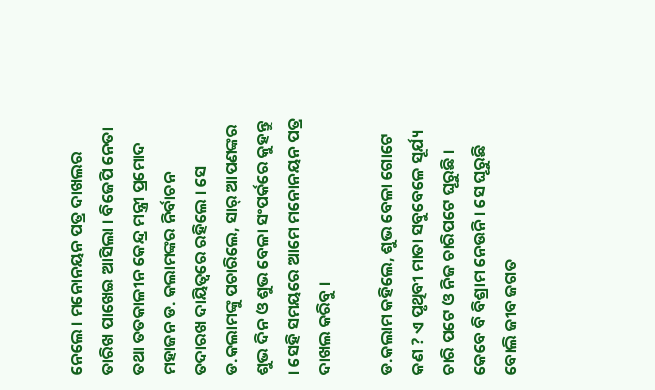ନେଲେ । ମନୋନୟନ ପତ୍ର ଦାଖଲର ତାରିଖ ପାଖେଇ ଆସିଲା । ବିଜେପି ନେତା ତଥା ତତକାଳୀନ କେନ୍ଦ୍ର ମନ୍ତ୍ରୀ ପ୍ରମୋଦ ମହାଜନ ଡ. କଲାମଙ୍କର ନିର୍ବାଚନ ତଦାରଖ ଦାୟିତ୍ୱରେ ରହିଲେ । ସେ ଡ.କଲାମଙ୍କୁ ପଚାରିଲେ, ସାର୍ ଆପଣଙ୍କର ଶୁଭ ଦିନ ଓ ଶୁଭ ବେଳା ସଂପର୍କରେ କୁହନ୍ତୁ । ସେହି ସମୟରେ ଆମେ ମନୋନୟନ ପତ୍ର ଦାଖଲ କରିବୁ ।

ଡ.କଲାମ କହିଲେ, ଶୁଭ ବେଳା ଗୋଟେ କଣ ? ଏ ପୃଥିବୀ ମାତା ସବୁବେଳେ ସୂର୍ଯ୍ୟ ଚାରି ପଟେ ଓ ନିଜ ଚାରିପଟେ ଘୂରୁଛି । କେବେ ବି ବିଶ୍ରାମ ନେଉନି । ସେ ଘୂରୁଛି ବୋଲି ଜୀବ ଜଗତ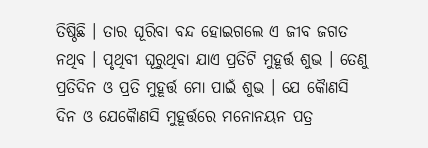ତିଷ୍ଠିଛି । ତାର ଘୂରିବା ବନ୍ଦ ହୋଇଗଲେ ଏ ଜୀବ ଜଗତ ନଥିବ । ପୃଥିବୀ ଘୂରୁଥିବା ଯାଏ ପ୍ରତିଟି ମୁହୂର୍ତ୍ତ ଶୁଭ । ତେଣୁ ପ୍ରତିଦିନ ଓ ପ୍ରତି ମୁହୂର୍ତ୍ତ ମୋ ପାଇଁ ଶୁଭ । ଯେ କୈାଣସି ଦିନ ଓ ଯେକୈାଣସି ମୁହୂର୍ତ୍ତରେ ମନୋନୟନ ପତ୍ର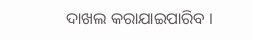ଦାଖଲ କରାଯାଇପାରିବ ।